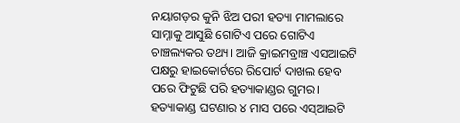ନୟାଗଡ଼ର କୁନି ଝିଅ ପରୀ ହତ୍ୟା ମାମଲାରେ ସାମ୍ନାକୁ ଆସୁଛି ଗୋଟିଏ ପରେ ଗୋଟିଏ ଚାଞ୍ଚଲ୍ୟକର ତଥ୍ୟ। ଆଜି କ୍ରାଇମବ୍ରାଞ୍ଚ ଏସଆଇଟି ପକ୍ଷରୁ ହାଇକୋର୍ଟରେ ରିପୋର୍ଟ ଦାଖଲ ହେବ ପରେ ଫିଟୁଛି ପରି ହତ୍ୟାକାଣ୍ଡର ଗୁମର। ହତ୍ୟାକାଣ୍ଡ ଘଟଣାର ୪ ମାସ ପରେ ଏସ୍ଆଇଟି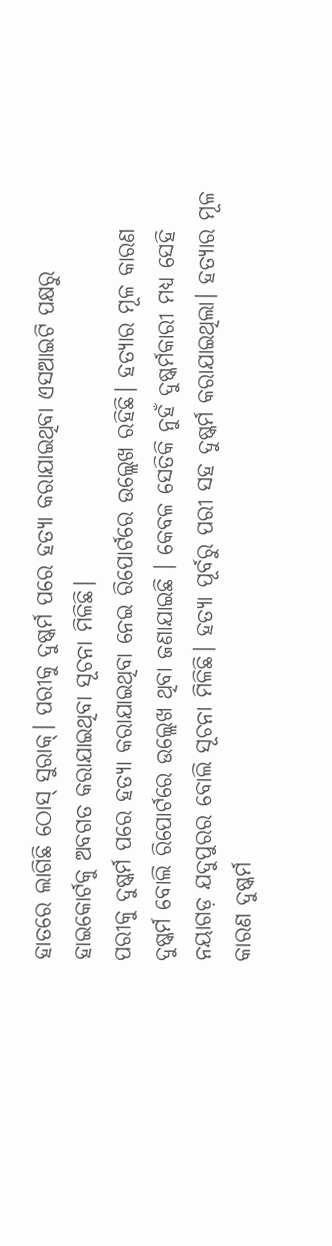ହାତରେ ଲାଗିଛି ଠୋସ୍ ସୁରାକ୍। ପରୀକୁ ଦୁଷ୍କର୍ମ ପରେ ହତ୍ୟା କରାଯାଇଥିବା ଏସଆଇଟି ପକ୍ଷରୁ ହାଇକୋର୍ଟକୁ ଅବଗତ କରାଯାଇଥିବା ସୂଚନା ମିଳିଛି।
ପରୀକୁ ଦୁଷ୍କର୍ମ ପରେ ହତ୍ୟା କରାଯାଇଥିବା ନେଇ ରିପୋର୍ଟରେ ଉଲ୍ଲେଖ ରହିଛି। ହତ୍ୟାର ମୂଳ କାରଣ ଦୁଷ୍କର୍ମ ବୋଲି ରିପୋର୍ଟରେ ଉଲ୍ଲେଖ ଥିବା ଜଣାଯାଇଛି । କେବଳ ସେତିକି ନୁହଁ ଦୁଷ୍କର୍ମକାରୀ ମଧ୍ୟ ସେହି ନୟାଗଡ଼ ଯଦୁପୁରର ବୋଲି ସୂଚନା ମିଳିଛି। ହତ୍ୟା ପୂର୍ବରୁ ପରୀ ସହ ଦୁଷ୍କର୍ମ କରାଯାଇଥିଲା। ହତ୍ୟାର ମୂଳ କାରଣ ଦୁଷ୍କର୍ମ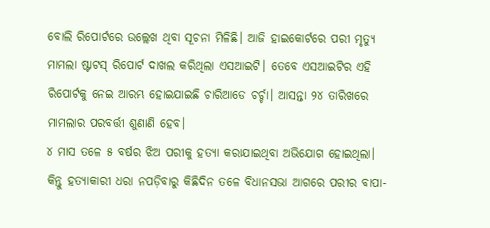ବୋଲି ରିପୋର୍ଟରେ ଉଲ୍ଲେଖ ଥିବା ସୂଚନା ମିଳିଛି। ଆଜି ହାଇକୋର୍ଟରେ ପରୀ ମୃତ୍ୟୁ ମାମଲା ଷ୍ଟାଟସ୍ ରିପୋର୍ଟ ଦାଖଲ କରିଥିଲା ଏସଆଇଟି। ତେବେ ଏସଆଇଟିର ଏହି ରିପୋର୍ଟକୁ ନେଇ ଆରମ୍ଭ ହୋଇଯାଇଛି ଚାରିଆଡେ ଚର୍ଚ୍ଚା। ଆସନ୍ତା ୨୪ ତାରିଖରେ ମାମଲାର ପରବର୍ତ୍ତୀ ଶୁଣାଣି ହେବ।
୪ ମାସ ତଳେ ୫ ବର୍ଷର ଝିଅ ପରୀକୁ ହତ୍ୟା କରାଯାଇଥିବା ଅଭିଯୋଗ ହୋଇଥିଲା। କିନ୍ତୁ ହତ୍ୟାକାରୀ ଧରା ନପଡ଼ିବାରୁ କିଛିଦିନ ତଳେ ବିଧାନସଭା ଆଗରେ ପରୀର ବାପା-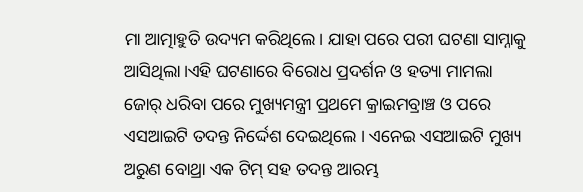ମା ଆତ୍ମାହୁତି ଉଦ୍ୟମ କରିଥିଲେ। ଯାହା ପରେ ପରୀ ଘଟଣା ସାମ୍ନାକୁ ଆସିଥିଲା।ଏହି ଘଟଣାରେ ବିରୋଧ ପ୍ରଦର୍ଶନ ଓ ହତ୍ୟା ମାମଲା ଜୋର୍ ଧରିବା ପରେ ମୁଖ୍ୟମନ୍ତ୍ରୀ ପ୍ରଥମେ କ୍ରାଇମବ୍ରାଞ୍ଚ ଓ ପରେ ଏସଆଇଟି ତଦନ୍ତ ନିର୍ଦ୍ଦେଶ ଦେଇଥିଲେ । ଏନେଇ ଏସଆଇଟି ମୁଖ୍ୟ ଅରୁଣ ବୋଥ୍ରା ଏକ ଟିମ୍ ସହ ତଦନ୍ତ ଆରମ୍ଭ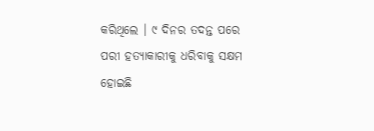କରିଥିଲେ । ୯ ଦିନର ତଦନ୍ତ ପରେ ପରୀ ହତ୍ୟାକାରୀକୁ ଧରିବାକୁ ସକ୍ଷମ ହୋଇଛି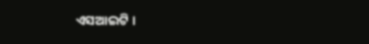ଏସଆଇଟି ।